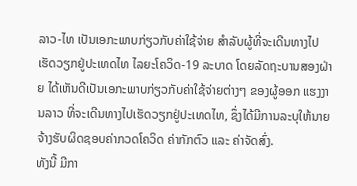ລາວ-ໄທ ເປັນເອກະພາບກ່ຽວກັບຄ່າໃຊ້ຈ່າຍ ສຳລັບຜູ້ທີ່ຈະເດີນທາງໄປເຮັດວຽກຢູ່ປະເທດໄທ ໄລຍະໂຄວິດ-19 ລະບາດ ໂດຍລັດຖະບານສອງຝ່າຍ ໄດ້ເຫັນດີເປັນເອກະພາບກ່ຽວກັບຄ່າໃຊ້ຈ່າຍຕ່າງໆ ຂອງຜູ້ອອກ ແຮງງານລາວ ທີ່ຈະເດີນທາງໄປເຮັດວຽກຢູ່ປະເທດໄທ, ຊຶ່ງໄດ້ມີການລະບຸໃຫ້ນາຍຈ້າງຮັບຜິດຊອບຄ່າກວດໂຄວິດ ຄ່າກັກຕົວ ແລະ ຄ່າຈັດສົ່ງ.
ທັງນີ້ ມີກາ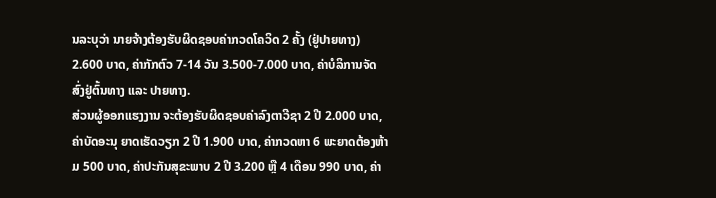ນລະບຸວ່າ ນາຍຈ້າງຕ້ອງຮັບຜິດຊອບຄ່າກວດໂຄວິດ 2 ຄັ້ງ (ຢູ່ປາຍທາງ) 2.600 ບາດ, ຄ່າກັກຕົວ 7-14 ວັນ 3.500-7.000 ບາດ, ຄ່າບໍລິການຈັດສົ່ງຢູ່ຕົ້ນທາງ ແລະ ປາຍທາງ.
ສ່ວນຜູ້ອອກແຮງງານ ຈະຕ້ອງຮັບຜິດຊອບຄ່າລົງຕາວີຊາ 2 ປີ 2.000 ບາດ, ຄ່າບັດອະນຸ ຍາດເຮັດວຽກ 2 ປີ 1.900 ບາດ, ຄ່າກວດຫາ 6 ພະຍາດຕ້ອງຫ້າມ 500 ບາດ, ຄ່າປະກັນສຸຂະພາບ 2 ປີ 3.200 ຫຼື 4 ເດືອນ 990 ບາດ, ຄ່າ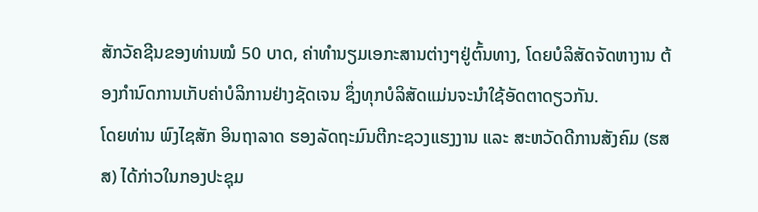ສັກວັຄຊີນຂອງທ່ານໝໍ 50 ບາດ, ຄ່າທຳນຽມເອກະສານຕ່າງໆຢູ່ຕົ້ນທາງ, ໂດຍບໍລິສັດຈັດຫາງານ ຕ້ອງກຳນົດການເກັບຄ່າບໍລິການຢ່າງຊັດເຈນ ຊຶ່ງທຸກບໍລິສັດແມ່ນຈະນຳໃຊ້ອັດຕາດຽວກັນ.
ໂດຍທ່ານ ພົງໄຊສັກ ອິນຖາລາດ ຮອງລັດຖະມົນຕີກະຊວງແຮງງານ ແລະ ສະຫວັດດີການສັງຄົມ (ຮສສ) ໄດ້ກ່າວໃນກອງປະຊຸມ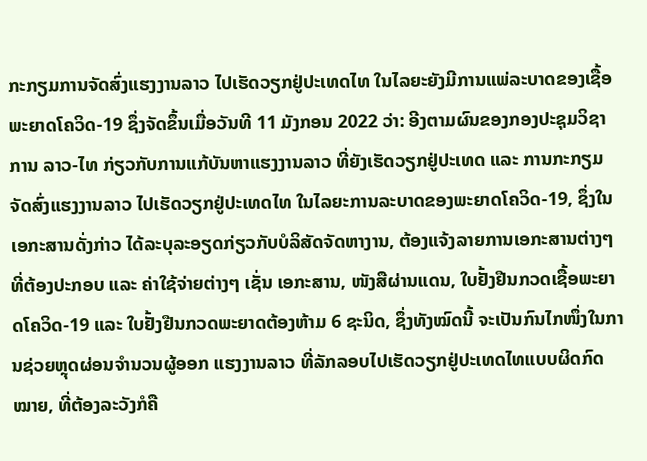ກະກຽມການຈັດສົ່ງແຮງງານລາວ ໄປເຮັດວຽກຢູ່ປະເທດໄທ ໃນໄລຍະຍັງມີການແພ່ລະບາດຂອງເຊື້ອພະຍາດໂຄວິດ-19 ຊຶ່ງຈັດຂຶ້ນເມື່ອວັນທີ 11 ມັງກອນ 2022 ວ່າ: ອີງຕາມຜົນຂອງກອງປະຊຸມວິຊາການ ລາວ-ໄທ ກ່ຽວກັບການແກ້ບັນຫາແຮງງານລາວ ທີ່ຍັງເຮັດວຽກຢູ່ປະເທດ ແລະ ການກະກຽມຈັດສົ່ງແຮງງານລາວ ໄປເຮັດວຽກຢູ່ປະເທດໄທ ໃນໄລຍະການລະບາດຂອງພະຍາດໂຄວິດ-19, ຊຶ່ງໃນເອກະສານດັ່ງກ່າວ ໄດ້ລະບຸລະອຽດກ່ຽວກັບບໍລິສັດຈັດຫາງານ, ຕ້ອງແຈ້ງລາຍການເອກະສານຕ່າງໆທີ່ຕ້ອງປະກອບ ແລະ ຄ່າໃຊ້ຈ່າຍຕ່າງໆ ເຊັ່ນ ເອກະສານ, ໜັງສືຜ່ານແດນ, ໃບຢັ້ງຢືນກວດເຊື້ອພະຍາດໂຄວິດ-19 ແລະ ໃບຢັ້ງຢືນກວດພະຍາດຕ້ອງຫ້າມ 6 ຊະນິດ, ຊຶ່ງທັງໝົດນີ້ ຈະເປັນກົນໄກໜຶ່ງໃນການຊ່ວຍຫຼຸດຜ່ອນຈຳນວນຜູ້ອອກ ແຮງງານລາວ ທີ່ລັກລອບໄປເຮັດວຽກຢູ່ປະເທດໄທແບບຜິດກົດໝາຍ, ທີ່ຕ້ອງລະວັງກໍຄື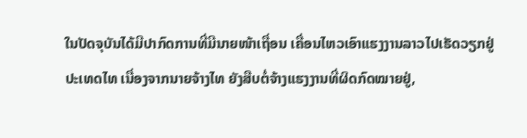ໃນປັດຈຸບັນໄດ້ມີປາກົດການທີ່ມີນາຍໜ້າເຖື່ອນ ເຄື່ອນໄຫວເອົາແຮງງານລາວໄປເຮັດວຽກຢູ່ປະເທດໄທ ເນື່ອງຈາກນາຍຈ້າງໄທ ຍັງສືບຕໍ່ຈ້າງແຮງງານທີ່ຜິດກົດໝາຍຢູ່,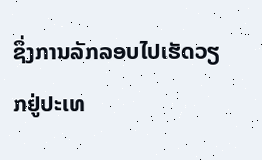ຊຶ່ງການລັກລອບໄປເຮັດວຽກຢູ່ປະເທ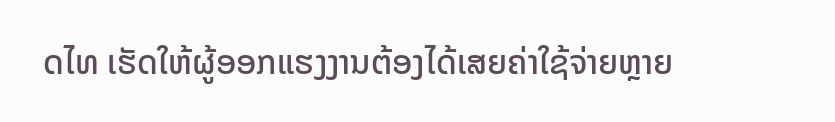ດໄທ ເຮັດໃຫ້ຜູ້ອອກແຮງງານຕ້ອງໄດ້ເສຍຄ່າໃຊ້ຈ່າຍຫຼາຍ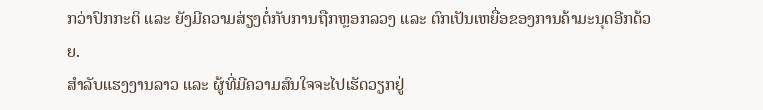ກວ່າປົກກະຕິ ແລະ ຍັງມີຄວາມສ່ຽງຕໍ່ກັບການຖືກຫຼອກລວງ ແລະ ຕົກເປັນເຫຍື່ອຂອງການຄ້າມະນຸດອີກດ້ວຍ.
ສຳລັບແຮງງານລາວ ແລະ ຜູ້ທີ່ມີຄວາມສົນໃຈຈະໄປເຮັດວຽກຢູ່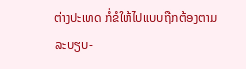ຕ່າງປະເທດ ກໍ່ຂໍໃຫ້ໄປແບບຖືກຕ້ອງຕາມລະບຽບ-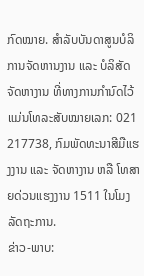ກົດໝາຍ. ສຳລັບບັນດາສູນບໍລິການຈັດຫານງານ ແລະ ບໍລິສັດຈັດຫາງານ ທີ່ທາງການກຳນົດໄວ້ ແມ່ນໂທລະສັບໝາຍເລກ: 021 217738, ກົມພັດທະນາສີມືແຮງງານ ແລະ ຈັດຫາງານ ຫລື ໂທສາຍດ່ວນແຮງງານ 1511 ໃນໂມງລັດຖະການ.
ຂ່າວ-ພາບ: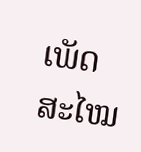ເພັດສະໄໝ